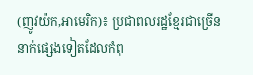(ញូវយ៉ក,អាមេរិក)៖ ប្រជាពលរដ្ឋខ្មែរជាច្រើននាក់ផ្សេងទៀតដែលកំពុ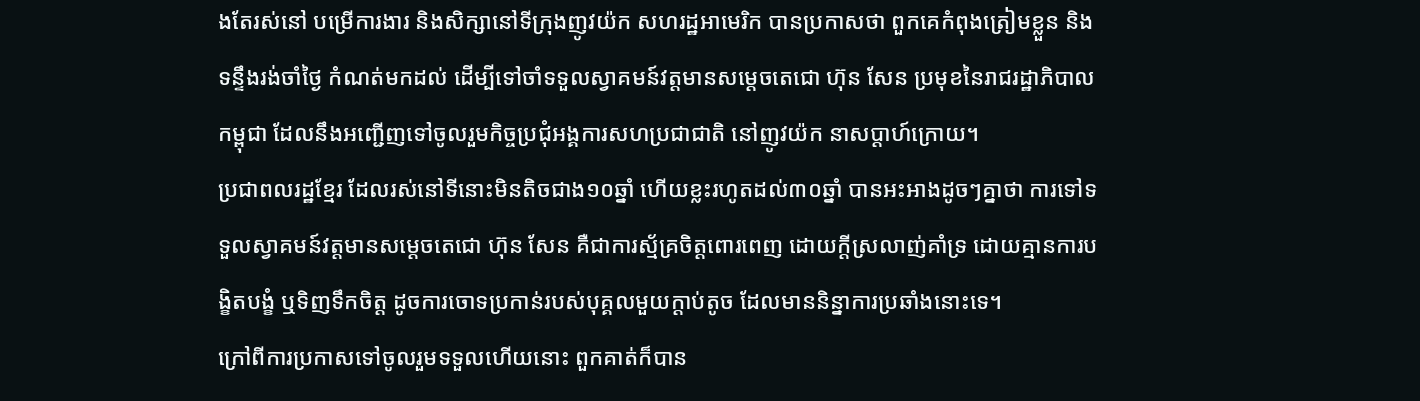ងតែរស់នៅ បម្រើការងារ និងសិក្សានៅទីក្រុងញូវយ៉ក សហរដ្ឋអាមេរិក បានប្រកាសថា ពួកគេកំពុងត្រៀមខ្លួន និងទន្ទឹងរង់ចាំថ្ងៃ កំណត់មកដល់ ដើម្បីទៅចាំទទួលស្វាគមន៍វត្តមានសម្ដេចតេជោ ហ៊ុន សែន ប្រមុខនៃរាជរដ្ឋាភិបាលកម្ពុជា ដែលនឹងអញ្ជើញទៅចូលរួមកិច្ចប្រជុំអង្គការសហប្រជាជាតិ នៅញូវយ៉ក នាសប្តាហ៍ក្រោយ។
ប្រជាពលរដ្ឋខ្មែរ ដែលរស់នៅទីនោះមិនតិចជាង១០ឆ្នាំ ហើយខ្លះរហូតដល់៣០ឆ្នាំ បានអះអាងដូចៗគ្នាថា ការទៅទទួលស្វាគមន៍វត្តមានសម្ដេចតេជោ ហ៊ុន សែន គឺជាការស្ម័គ្រចិត្តពោរពេញ ដោយក្ដីស្រលាញ់គាំទ្រ ដោយគ្មានការបង្ខិតបង្ខំ ឬទិញទឹកចិត្ត ដូចការចោទប្រកាន់របស់បុគ្គលមួយក្ដាប់តូច ដែលមាននិន្នាការប្រឆាំងនោះទេ។
ក្រៅពីការប្រកាសទៅចូលរួមទទួលហើយនោះ ពួកគាត់ក៏បាន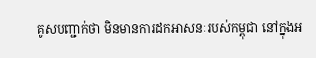គូសបញ្ជាក់ថា មិនមានការដកអាសនៈរបស់កម្ពុជា នៅក្នុងអ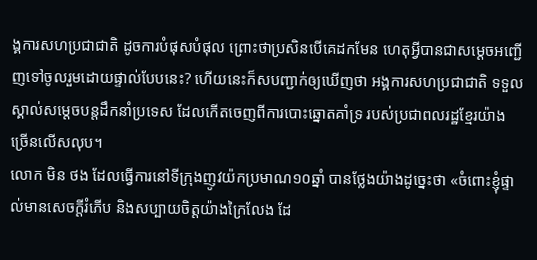ង្គការសហប្រជាជាតិ ដូចការបំផុសបំផុល ព្រោះថាប្រសិនបើគេដកមែន ហេតុអ្វីបានជាសម្ដេចអញ្ជើញទៅចូលរួមដោយផ្ទាល់បែបនេះ? ហើយនេះក៏សបញ្ជាក់ឲ្យឃើញថា អង្គការសហប្រជាជាតិ ទទួលស្គាល់សម្ដេចបន្ដដឹកនាំប្រទេស ដែលកើតចេញពីការបោះឆ្នោតគាំទ្រ របស់ប្រជាពលរដ្ឋខ្មែរយ៉ាងច្រើនលើសលុប។
លោក មិន ថង ដែលធ្វើការនៅទីក្រុងញូវយ៉កប្រមាណ១០ឆ្នាំ បានថ្លែងយ៉ាងដូច្នេះថា «ចំពោះខ្ញុំផ្ទាល់មានសេចក្ដីរំភើប និងសប្បាយចិត្តយ៉ាងក្រៃលែង ដែ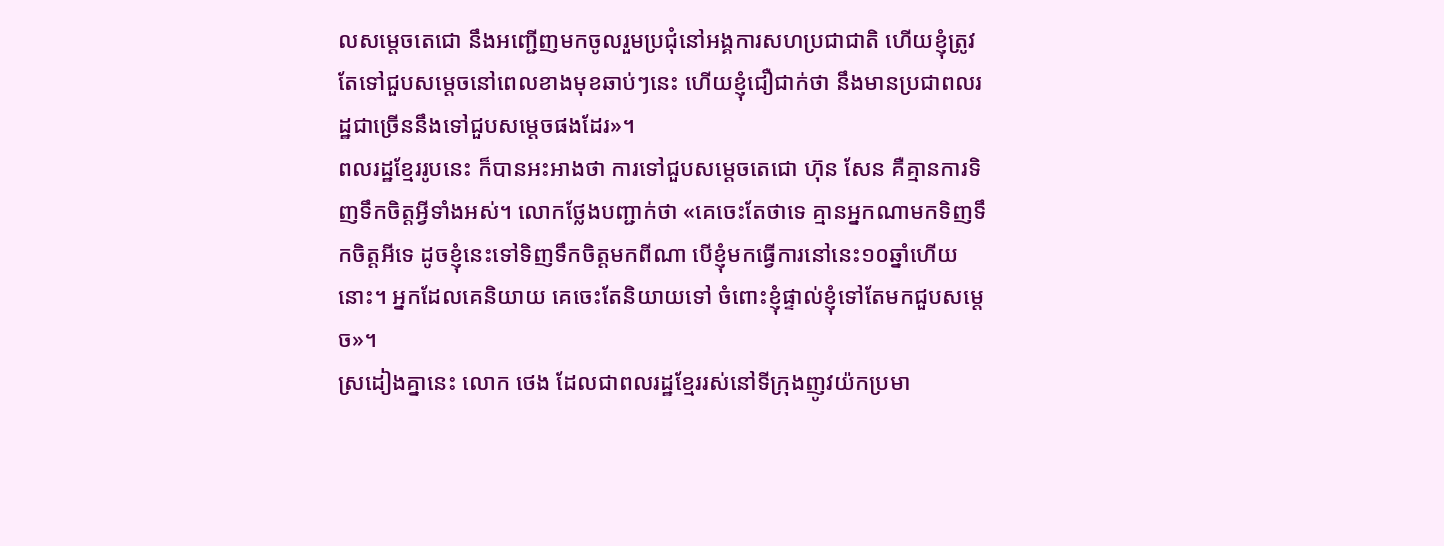លសម្ដេចតេជោ នឹងអញ្ជើញមកចូលរួមប្រជុំនៅអង្គការសហប្រជាជាតិ ហើយខ្ញុំត្រូវតែទៅជួបសម្ដេចនៅពេលខាងមុខឆាប់ៗនេះ ហើយខ្ញុំជឿជាក់ថា នឹងមានប្រជាពលរដ្ឋជាច្រើននឹងទៅជួបសម្ដេចផងដែរ»។
ពលរដ្ឋខ្មែររូបនេះ ក៏បានអះអាងថា ការទៅជួបសម្ដេចតេជោ ហ៊ុន សែន គឺគ្មានការទិញទឹកចិត្តអ្វីទាំងអស់។ លោកថ្លែងបញ្ជាក់ថា «គេចេះតែថាទេ គ្មានអ្នកណាមកទិញទឹកចិត្តអីទេ ដូចខ្ញុំនេះទៅទិញទឹកចិត្តមកពីណា បើខ្ញុំមកធ្វើការនៅនេះ១០ឆ្នាំហើយនោះ។ អ្នកដែលគេនិយាយ គេចេះតែនិយាយទៅ ចំពោះខ្ញុំផ្ទាល់ខ្ញុំទៅតែមកជួបសម្ដេច»។
ស្រដៀងគ្នានេះ លោក ថេង ដែលជាពលរដ្ឋខ្មែររស់នៅទីក្រុងញូវយ៉កប្រមា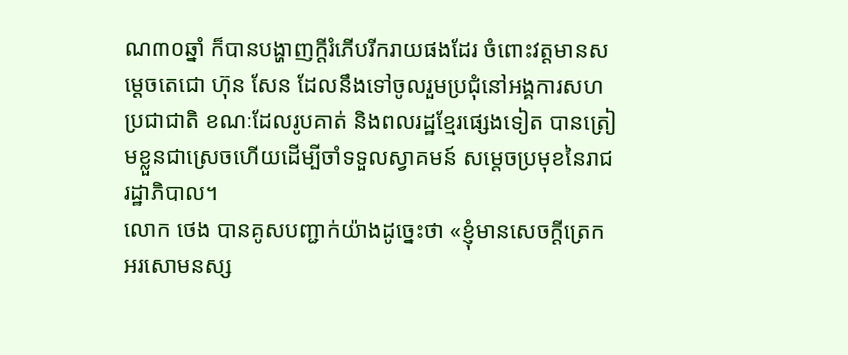ណ៣០ឆ្នាំ ក៏បានបង្ហាញក្ដីរំភើបរីករាយផងដែរ ចំពោះវត្តមានសម្ដេចតេជោ ហ៊ុន សែន ដែលនឹងទៅចូលរួមប្រជុំនៅអង្គការសហប្រជាជាតិ ខណៈដែលរូបគាត់ និងពលរដ្ឋខ្មែរផ្សេងទៀត បានត្រៀមខ្លួនជាស្រេចហើយដើម្បីចាំទទួលស្វាគមន៍ សម្ដេចប្រមុខនៃរាជរដ្ឋាភិបាល។
លោក ថេង បានគូសបញ្ជាក់យ៉ាងដូច្នេះថា «ខ្ញុំមានសេចក្ដីត្រេកអរសោមនស្ស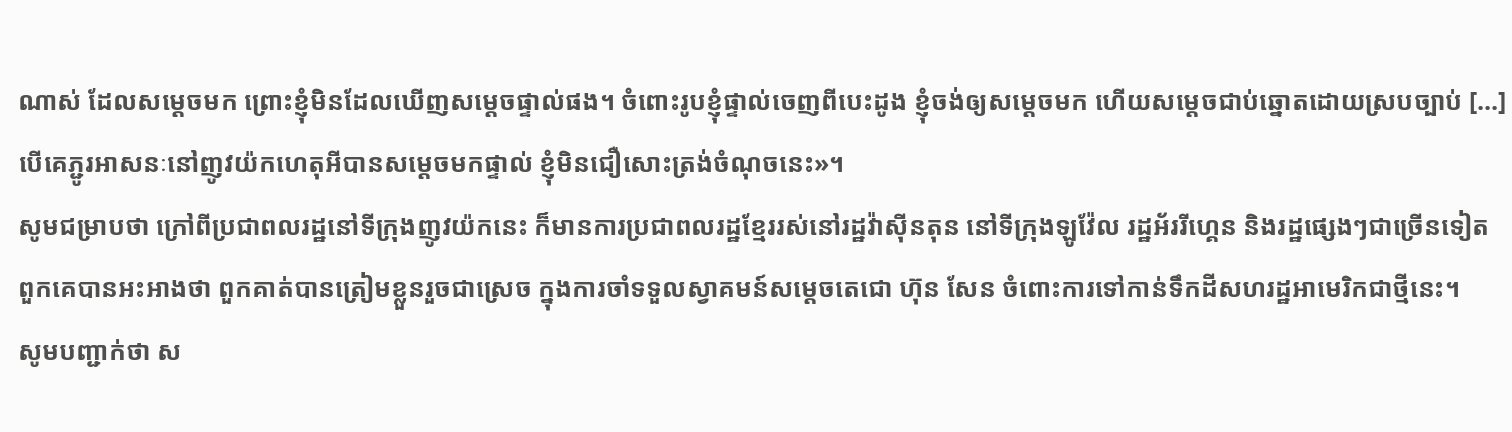ណាស់ ដែលសម្ដេចមក ព្រោះខ្ញុំមិនដែលឃើញសម្ដេចផ្ទាល់ផង។ ចំពោះរូបខ្ញុំផ្ទាល់ចេញពីបេះដូង ខ្ញុំចង់ឲ្យសម្ដេចមក ហើយសម្ដេចជាប់ឆ្នោតដោយស្របច្បាប់ [...] បើគេភ្ជូរអាសនៈនៅញូវយ៉កហេតុអីបានសម្ដេចមកផ្ទាល់ ខ្ញុំមិនជឿសោះត្រង់ចំណុចនេះ»។
សូមជម្រាបថា ក្រៅពីប្រជាពលរដ្ឋនៅទីក្រុងញូវយ៉កនេះ ក៏មានការប្រជាពលរដ្ឋខ្មែររស់នៅរដ្ឋវ៉ាស៊ីនតុន នៅទីក្រុងឡូវ៉ែល រដ្ឋអ័ររីហ្គេន និងរដ្ឋផ្សេងៗជាច្រើនទៀត ពួកគេបានអះអាងថា ពួកគាត់បានត្រៀមខ្លួនរួចជាស្រេច ក្នុងការចាំទទួលស្វាគមន៍សម្តេចតេជោ ហ៊ុន សែន ចំពោះការទៅកាន់ទឹកដីសហរដ្ឋអាមេរិកជាថ្មីនេះ។
សូមបញ្ជាក់ថា ស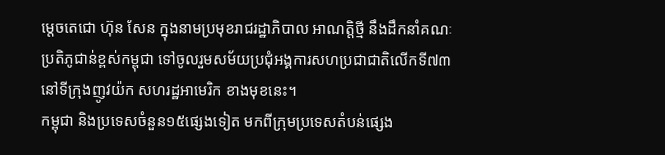ម្តេចតេជោ ហ៊ុន សែន ក្នុងនាមប្រមុខរាជរដ្ឋាភិបាល អាណត្តិថ្មី នឹងដឹកនាំគណៈប្រតិភូជាន់ខ្ពស់កម្ពុជា ទៅចូលរួមសម័យប្រជុំអង្គការសហប្រជាជាតិលើកទី៧៣ នៅទីក្រុងញូវយ៉ក សហរដ្ឋអាមេរិក ខាងមុខនេះ។
កម្ពុជា និងប្រទេសចំនួន១៥ផ្សេងទៀត មកពីក្រុមប្រទេសតំបន់ផ្សេង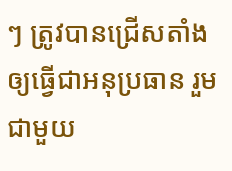ៗ ត្រូវបានជ្រើសតាំងឲ្យធ្វើជាអនុប្រធាន រួមជាមួយ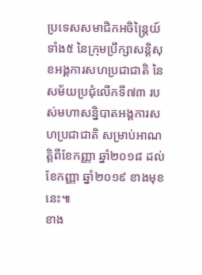ប្រទេសសមាជិកអចិន្រ្តៃយ៍ទាំង៥ នៃក្រុមប្រឹក្សាសន្តិសុខអង្គការសហប្រជាជាតិ នៃសម័យប្រជុំលើកទី៧៣ របស់មហាសន្និបាតអង្គការសហប្រជាជាតិ សម្រាប់អាណត្តិពីខែកញ្ញា ឆ្នាំ២០១៨ ដល់ខែកញ្ញា ឆ្នាំ២០១៩ ខាងមុខនេះ៕
ខាង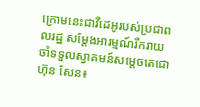ក្រោមនេះជាវីដេអូរបស់ប្រជាពលរដ្ឋ សម្តែងអារម្មណ៍រីករាយ ចាំទទួលស្វាគមន៍សម្តេចតេជោ ហ៊ុន សែន៖